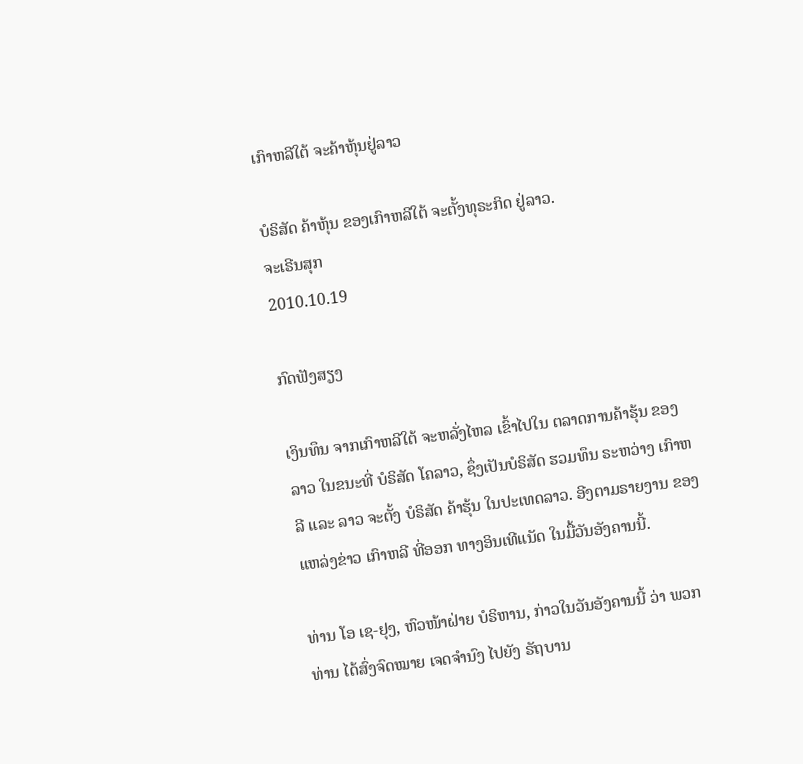ເກົາຫລີໃຕ້ ຈະຄ້າຫຸ້ນຢູ່ລາວ

ບໍຣິສັດ ຄ້າຫຸ້ນ ຂອງເກົາຫລີໃຕ້ ຈະຕັ້ງທຸຣະກິດ ຢູ່ລາວ.
ຈະເຣີນສຸກ
2010.10.19

ກົດຟັງສຽງ

ເງິນທຶນ ຈາກເກົາຫລີໃຕ້ ຈະຫລັ່ງໄຫລ ເຂົ້າໄປໃນ ຕລາດການຄ້າຮຸ້ນ ຂອງລາວ ໃນຂນະທີ່ ບໍຣິສັດ ໂຄລາວ, ຊຶ່ງເປັນບໍຣິສັດ ຮວມທຶນ ຣະຫວ່າງ ເກົາຫລີ ແລະ ລາວ ຈະຕັ້ງ ບໍຣິສັດ ຄ້າຮຸ້ນ ໃນປະເທດລາວ. ອີງຕາມຣາຍງານ ຂອງແຫລ່ງຂ່າວ ເກົາຫລີ ທີ່ອອກ ທາງອິນເທີແນັດ ໃນມື້ວັນອັງຄານນີ້.

ທ່ານ ໂອ ເຊ-ຢຸງ, ຫົວໜ້າຝ່າຍ ບໍຣິຫານ, ກ່າວໃນວັນອັງຄານນີ້ ວ່າ ພວກທ່ານ ໄດ້ສົ່ງຈົດໝາຍ ເຈດຈໍານົງ ໄປຍັງ ຣັຖບານ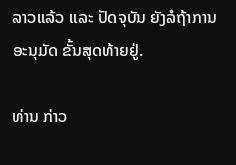ລາວແລ້ວ ແລະ ປັດຈຸບັນ ຍັງລໍຖ້າການ ອະນຸມັດ ຂັ້ນສຸດທ້າຍຢູ່.

ທ່ານ ກ່າວ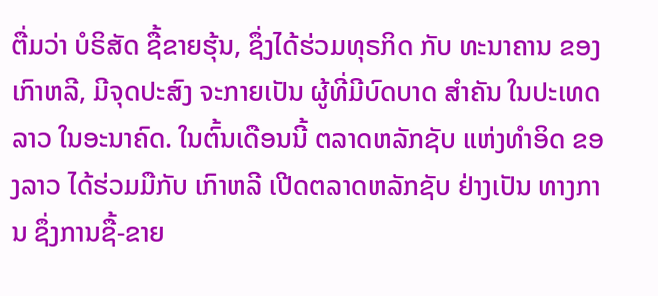ຕື່ມວ່າ ບໍຣິສັດ ຊື້ຂາຍຮຸ້ນ, ຊຶ່ງໄດ້ຮ່ວມທຸຣກິດ ກັບ ທະນາຄານ ຂອງເກົາຫລີ, ມີຈຸດປະສົງ ຈະກາຍເປັນ ຜູ້ທີ່ມີບົດບາດ ສໍາຄັນ ໃນປະເທດລາວ ໃນອະນາຄົດ. ໃນຕົ້ນເດືອນນີ້ ຕລາດຫລັກຊັບ ແຫ່ງທໍາອິດ ຂອງລາວ ໄດ້ຮ່ວມມືກັບ ເກົາຫລີ ເປີດຕລາດຫລັກຊັບ ຢ່າງເປັນ ທາງການ ຊຶ່ງການຊື້-ຂາຍ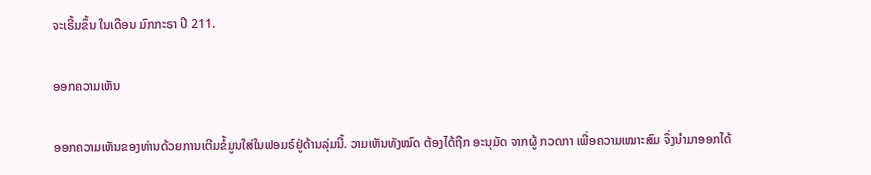ຈະເຣີ້ມຂຶ້ນ ໃນເດືອນ ມົກກະຣາ ປີ 211.

ອອກຄວາມເຫັນ

ອອກຄວາມເຫັນຂອງທ່ານດ້ວຍການເຕີມຂໍ້ມູນໃສ່ໃນຟອມຣ໌ຢູ່ດ້ານລຸ່ມນີ້. ວາມເຫັນທັງໝົດ ຕ້ອງໄດ້ຖືກ ອະນຸມັດ ຈາກຜູ້ ກວດກາ ເພື່ອຄວາມເໝາະສົມ ຈຶ່ງນໍາມາອອກໄດ້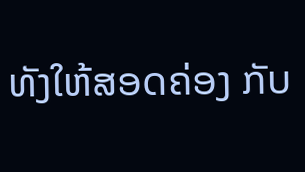ທັງໃຫ້ສອດຄ່ອງ ກັບ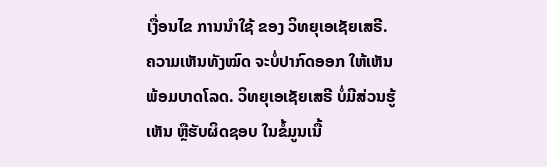ເງື່ອນໄຂ ການນຳໃຊ້ ຂອງ ວິທຍຸເອເຊັຍເສຣີ. ຄວາມເຫັນທັງໝົດ ຈະບໍ່ປາກົດອອກ ໃຫ້ເຫັນພ້ອມບາດໂລດ. ວິທຍຸເອເຊັຍເສຣີ ບໍ່ມີສ່ວນຮູ້ເຫັນ ຫຼືຮັບຜິດຊອບ ໃນຂໍ້ມູນເນື້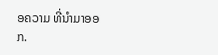ອຄວາມ ທີ່ນໍາມາອອກ.